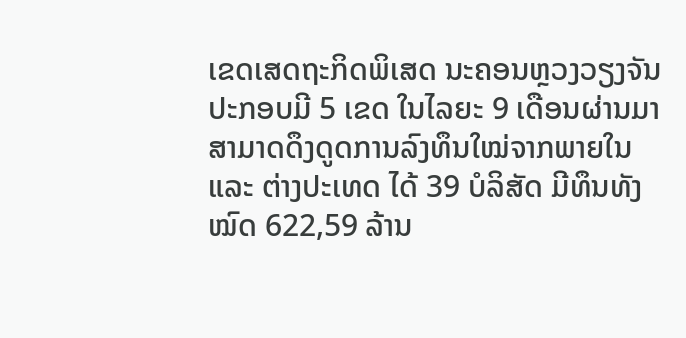ເຂດເສດຖະກິດພິເສດ ນະຄອນຫຼວງວຽງຈັນ ປະກອບມີ 5 ເຂດ ໃນໄລຍະ 9 ເດືອນຜ່ານມາ ສາມາດດຶງດູດການລົງທຶນໃໝ່ຈາກພາຍໃນ ແລະ ຕ່າງປະເທດ ໄດ້ 39 ບໍລິສັດ ມີທຶນທັງໝົດ 622,59 ລ້ານ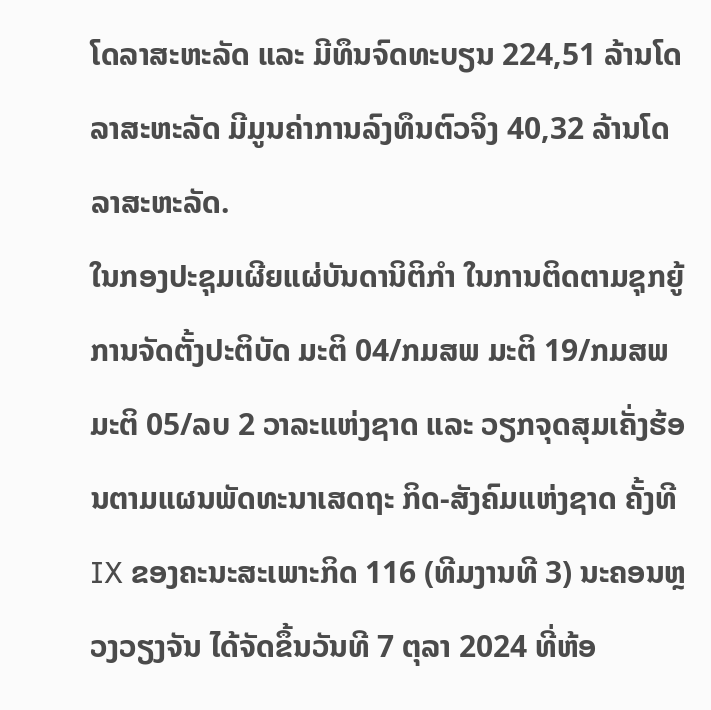ໂດລາສະຫະລັດ ແລະ ມີທຶນຈົດທະບຽນ 224,51 ລ້ານໂດລາສະຫະລັດ ມີມູນຄ່າການລົງທຶນຕົວຈິງ 40,32 ລ້ານໂດລາສະຫະລັດ.
ໃນກອງປະຊຸມເຜີຍແຜ່ບັນດານິຕິກຳ ໃນການຕິດຕາມຊຸກຍູ້ການຈັດຕັ້ງປະຕິບັດ ມະຕິ 04/ກມສພ ມະຕິ 19/ກມສພ ມະຕິ 05/ລບ 2 ວາລະແຫ່ງຊາດ ແລະ ວຽກຈຸດສຸມເຄັ່ງຮ້ອນຕາມແຜນພັດທະນາເສດຖະ ກິດ-ສັງຄົມແຫ່ງຊາດ ຄັ້ງທີ IX ຂອງຄະນະສະເພາະກິດ 116 (ທີມງານທີ 3) ນະຄອນຫຼວງວຽງຈັນ ໄດ້ຈັດຂຶ້ນວັນທີ 7 ຕຸລາ 2024 ທີ່ຫ້ອ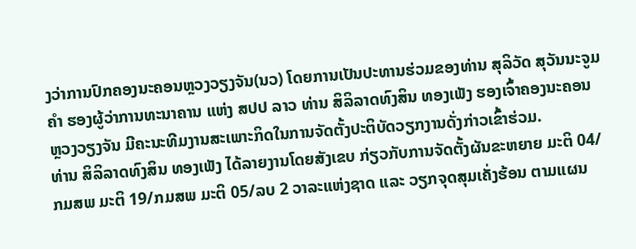ງວ່າການປົກຄອງນະຄອນຫຼວງວຽງຈັນ(ນວ) ໂດຍການເປັນປະທານຮ່ວມຂອງທ່ານ ສຸລິວັດ ສຸວັນນະຈູມຄຳ ຮອງຜູ້ວ່າການທະນາຄານ ແຫ່ງ ສປປ ລາວ ທ່ານ ສິລິລາດທົງສິນ ທອງເພັງ ຮອງເຈົ້າຄອງນະຄອນຫຼວງວຽງຈັນ ມີຄະນະທີມງານສະເພາະກິດໃນການຈັດຕັ້ງປະຕິບັດວຽກງານດັ່ງກ່າວເຂົ້າຮ່ວມ.
ທ່ານ ສິລິລາດທົງສິນ ທອງເພັງ ໄດ້ລາຍງານໂດຍສັງເຂບ ກ່ຽວກັບການຈັດຕັ້ງຜັນຂະຫຍາຍ ມະຕິ 04/ກມສພ ມະຕິ 19/ກມສພ ມະຕິ 05/ລບ 2 ວາລະແຫ່ງຊາດ ແລະ ວຽກຈຸດສຸມເຄັ່ງຮ້ອນ ຕາມແຜນ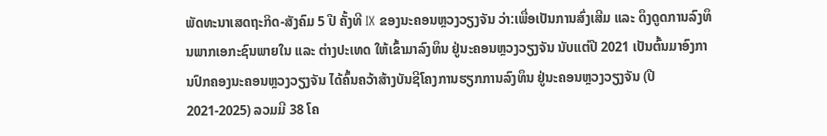ພັດທະນາເສດຖະກິດ-ສັງຄົມ 5 ປີ ຄັ້ງທີ IX ຂອງນະຄອນຫຼວງວຽງຈັນ ວ່າ:ເພື່ອເປັນການສົ່ງເສີມ ແລະ ດຶງດູດການລົງທຶນພາກເອກະຊົນພາຍໃນ ແລະ ຕ່າງປະເທດ ໃຫ້ເຂົ້າມາລົງທຶນ ຢູ່ນະຄອນຫຼວງວຽງຈັນ ນັບແຕ່ປີ 2021 ເປັນຕົ້ນມາອົງການປົກຄອງນະຄອນຫຼວງວຽງຈັນ ໄດ້ຄົ້ນຄວ້າສ້າງບັນຊີໂຄງການຮຽກການລົງທຶນ ຢູ່ນະຄອນຫຼວງວຽງຈັນ (ປີ 2021-2025) ລວມມີ 38 ໂຄ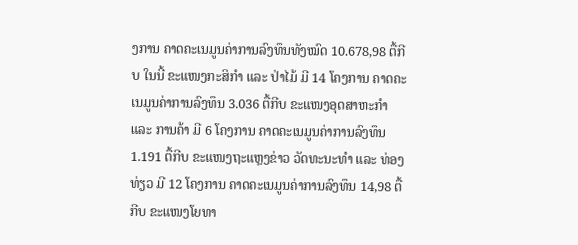ງການ ຄາດຄະເນມູນຄ່າການລົງທຶນທັງໝົດ 10.678,98 ຕື້ກີບ ໃນນີ້ ຂະແໜງກະສິກຳ ແລະ ປ່າໄມ້ ມີ 14 ໂຄງການ ຄາດຄະເນມູນຄ່າການລົງທຶນ 3.036 ຕື້ກີບ ຂະແໜງອຸດສາຫະກຳ ແລະ ການຄ້າ ມີ 6 ໂຄງການ ຄາດຄະເນມູນຄ່າການລົງທຶນ 1.191 ຕື້ກີບ ຂະແໜງຖະແຫຼງຂ່າວ ວັດທະນະທຳ ແລະ ທ່ອງທ່ຽວ ມີ 12 ໂຄງການ ຄາດຄະເນມູນຄ່າການລົງທຶນ 14,98 ຕື້ກີບ ຂະແໜງໂຍທາ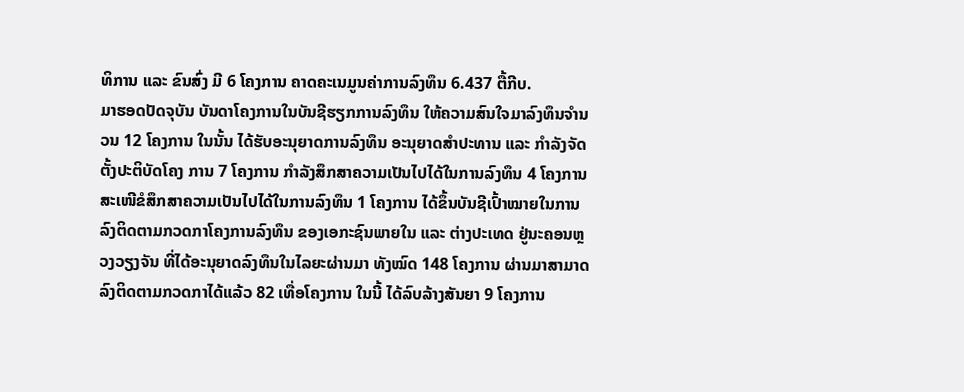ທິການ ແລະ ຂົນສົ່ງ ມີ 6 ໂຄງການ ຄາດຄະເນມູນຄ່າການລົງທຶນ 6.437 ຕື້ກີບ.
ມາຮອດປັດຈຸບັນ ບັນດາໂຄງການໃນບັນຊີຮຽກການລົງທຶນ ໃຫ້ຄວາມສົນໃຈມາລົງທຶນຈໍານວນ 12 ໂຄງການ ໃນນັ້ນ ໄດ້ຮັບອະນຸຍາດການລົງທຶນ ອະນຸຍາດສໍາປະທານ ແລະ ກຳລັງຈັດຕັ້ງປະຕິບັດໂຄງ ການ 7 ໂຄງການ ກໍາລັງສຶກສາຄວາມເປັນໄປໄດ້ໃນການລົງທຶນ 4 ໂຄງການ ສະເໜີຂໍສຶກສາຄວາມເປັນໄປໄດ້ໃນການລົງທຶນ 1 ໂຄງການ ໄດ້ຂຶ້ນບັນຊີເປົ້າໝາຍໃນການລົງຕິດຕາມກວດກາໂຄງການລົງທຶນ ຂອງເອກະຊົນພາຍໃນ ແລະ ຕ່າງປະເທດ ຢູ່ນະຄອນຫຼວງວຽງຈັນ ທີ່ໄດ້ອະນຸຍາດລົງທຶນໃນໄລຍະຜ່ານມາ ທັງໝົດ 148 ໂຄງການ ຜ່ານມາສາມາດລົງຕິດຕາມກວດກາໄດ້ແລ້ວ 82 ເທື່ອໂຄງການ ໃນນີ້ ໄດ້ລົບລ້າງສັນຍາ 9 ໂຄງການ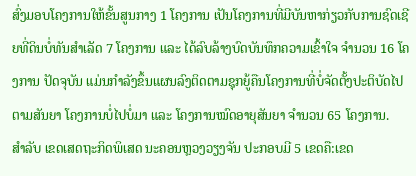ສົ່ງມອບໂຄງການໃຫ້ຂັ້ນສູນກາງ 1 ໂຄງການ ເປັນໂຄງການທີ່ມີບັນຫາກ່ຽວກັບການຊົດເຊີຍທີ່ດິນບໍ່ທັນສໍາເລັດ 7 ໂຄງການ ແລະ ໄດ້ລົບລ້າງບົດບັນທຶກຄວາມເຂົ້າໃຈ ຈໍານວນ 16 ໂຄງການ ປັດຈຸບັນ ແມ່ນກຳລັງຂຶ້ນແຜນລົງຕິດຕາມຊຸກຍູ້ຄືນໂຄງການທີ່ບໍ່ຈັດຕັ້ງປະຕິບັດໄປຕາມສັນຍາ ໂຄງການບໍ່ໄປບໍ່ມາ ແລະ ໂຄງການໝົດອາຍຸສັນຍາ ຈຳນວນ 65 ໂຄງການ.
ສຳລັບ ເຂດເສດຖະກິດພິເສດ ນະຄອນຫຼວງວຽງຈັນ ປະກອບມີ 5 ເຂດຄື:ເຂດ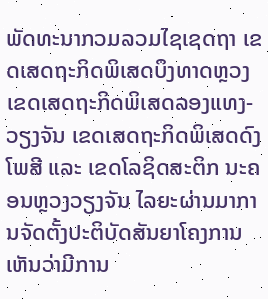ພັດທະນາກວມລວມໄຊເຊດຖາ ເຂດເສດຖະກິດພິເສດບຶງທາດຫຼວງ ເຂດເສດຖະກິດພິເສດລອງແທງ-ວຽງຈັນ ເຂດເສດຖະກິດພິເສດດົງໂພສີ ແລະ ເຂດໂລຊິດສະຕິກ ນະຄອນຫຼວງວຽງຈັນ ໄລຍະຜ່ານມາການຈັດຕັ້ງປະຕິບັດສັນຍາໂຄງການເຫັນວ່າມີການ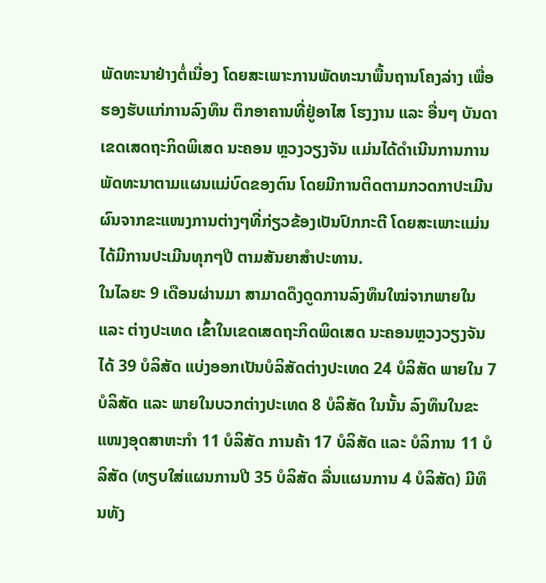ພັດທະນາຢ່າງຕໍ່ເນື່ອງ ໂດຍສະເພາະການພັດທະນາພື້ນຖານໂຄງລ່າງ ເພື່ອຮອງຮັບແກ່ການລົງທຶນ ຕຶກອາຄານທີ່ຢູ່ອາໄສ ໂຮງງານ ແລະ ອື່ນໆ ບັນດາເຂດເສດຖະກິດພິເສດ ນະຄອນ ຫຼວງວຽງຈັນ ແມ່ນໄດ້ດໍາເນີນການການພັດທະນາຕາມແຜນແມ່ບົດຂອງຕົນ ໂດຍມີການຕິດຕາມກວດກາປະເມີນຜົນຈາກຂະແໜງການຕ່າງໆທີ່ກ່ຽວຂ້ອງເປັນປົກກະຕີ ໂດຍສະເພາະແມ່ນໄດ້ມີການປະເມີນທຸກໆປີ ຕາມສັນຍາສໍາປະທານ.
ໃນໄລຍະ 9 ເດືອນຜ່ານມາ ສາມາດດຶງດູດການລົງທຶນໃໝ່ຈາກພາຍໃນ ແລະ ຕ່າງປະເທດ ເຂົ້າໃນເຂດເສດຖະກິດພິດເສດ ນະຄອນຫຼວງວຽງຈັນ ໄດ້ 39 ບໍລິສັດ ແບ່ງອອກເປັນບໍລິສັດຕ່າງປະເທດ 24 ບໍລິສັດ ພາຍໃນ 7 ບໍລິສັດ ແລະ ພາຍໃນບວກຕ່າງປະເທດ 8 ບໍລິສັດ ໃນນັ້ນ ລົງທຶນໃນຂະແໜງອຸດສາຫະກຳ 11 ບໍລິສັດ ການຄ້າ 17 ບໍລິສັດ ແລະ ບໍລິການ 11 ບໍລິສັດ (ທຽບໃສ່ແຜນການປີ 35 ບໍລິສັດ ລື່ນແຜນການ 4 ບໍລິສັດ) ມີທຶນທັງ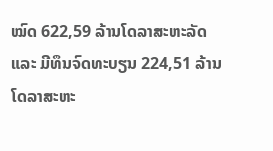ໝົດ 622,59 ລ້ານໂດລາສະຫະລັດ ແລະ ມີທຶນຈົດທະບຽນ 224,51 ລ້ານໂດລາສະຫະ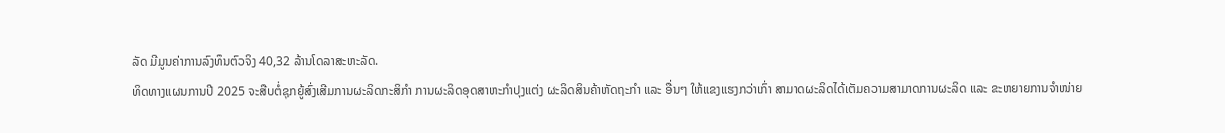ລັດ ມີມູນຄ່າການລົງທຶນຕົວຈິງ 40,32 ລ້ານໂດລາສະຫະລັດ.
ທິດທາງແຜນການປີ 2025 ຈະສືບຕໍ່ຊຸກຍູ້ສົ່ງເສີມການຜະລິດກະສິກຳ ການຜະລິດອຸດສາຫະກຳປຸງແຕ່ງ ຜະລິດສິນຄ້າຫັດຖະກຳ ແລະ ອື່ນໆ ໃຫ້ແຂງແຮງກວ່າເກົ່າ ສາມາດຜະລິດໄດ້ເຕັມຄວາມສາມາດການຜະລິດ ແລະ ຂະຫຍາຍການຈໍາໜ່າຍ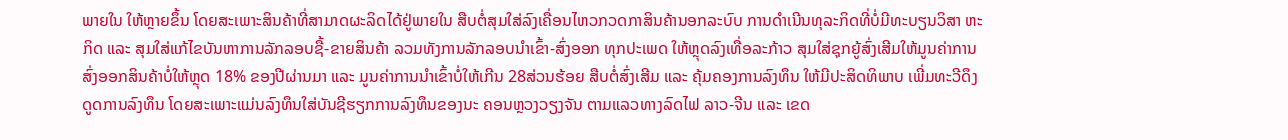ພາຍໃນ ໃຫ້ຫຼາຍຂຶ້ນ ໂດຍສະເພາະສິນຄ້າທີ່ສາມາດຜະລິດໄດ້ຢູ່ພາຍໃນ ສືບຕໍ່ສຸມໃສ່ລົງເຄື່ອນໄຫວກວດກາສິນຄ້ານອກລະບົບ ການດຳເນີນທຸລະກິດທີ່ບໍ່ມີທະບຽນວິສາ ຫະກິດ ແລະ ສຸມໃສ່ແກ້ໄຂບັນຫາການລັກລອບຊື້-ຂາຍສິນຄ້າ ລວມທັງການລັກລອບນໍາເຂົ້າ-ສົ່ງອອກ ທຸກປະເພດ ໃຫ້ຫຼຸດລົງເທື່ອລະກ້າວ ສຸມໃສ່ຊຸກຍູ້ສົ່ງເສີມໃຫ້ມູນຄ່າການສົ່ງອອກສິນຄ້າບໍ່ໃຫ້ຫຼຸດ 18% ຂອງປີຜ່ານມາ ແລະ ມູນຄ່າການນໍາເຂົ້າບໍ່ໃຫ້ເກີນ 28ສ່ວນຮ້ອຍ ສືບຕໍ່ສົ່ງເສີມ ແລະ ຄຸ້ມຄອງການລົງທຶນ ໃຫ້ມີປະສິດທິພາບ ເພີ່ມທະວີດຶງດູດການລົງທຶນ ໂດຍສະເພາະແມ່ນລົງທຶນໃສ່ບັນຊີຮຽກການລົງທຶນຂອງນະ ຄອນຫຼວງວຽງຈັນ ຕາມແລວທາງລົດໄຟ ລາວ-ຈີນ ແລະ ເຂດ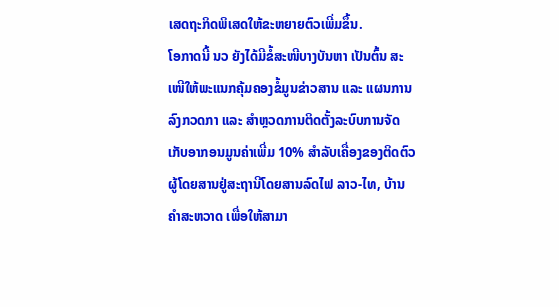ເສດຖະກິດພິເສດໃຫ້ຂະຫຍາຍຕົວເພີ່ມຂຶ້ນ.
ໂອກາດນີ້ ນວ ຍັງໄດ້ມີຂໍ້ສະໜີບາງບັນຫາ ເປັນຕົ້ນ ສະເໜີໃຫ້ພະແນກຄຸ້ມຄອງຂໍ້ມູນຂ່າວສານ ແລະ ແຜນການ ລົງກວດກາ ແລະ ສຳຫຼວດການຕິດຕັ້ງລະບົບການຈັດເກັບອາກອນມູນຄ່າເພີ່ມ 10% ສຳລັບເຄື່ອງຂອງຕິດຕົວຜູ້ໂດຍສານຢູ່ສະຖານີໂດຍສານລົດໄຟ ລາວ-ໄທ, ບ້ານ ຄຳສະຫວາດ ເພື່ອໃຫ້ສາມາ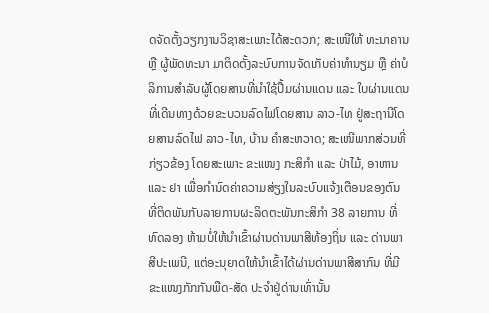ດຈັດຕັ້ງວຽກງານວິຊາສະເພາະໄດ້ສະດວກ; ສະເໜີໃຫ້ ທະນາຄານ ຫຼື ຜູ້ພັດທະນາ ມາຕິດຕັ້ງລະບົບການຈັດເກັບຄ່າທຳນຽມ ຫຼື ຄ່າບໍລິການສຳລັບຜູ້ໂດຍສານທີ່ນຳໃຊ້ປື້ມຜ່ານແດນ ແລະ ໃບຜ່ານແດນ ທີ່ເດີນທາງດ້ວຍຂະບວນລົດໄຟໂດຍສານ ລາວ-ໄທ ຢູ່ສະຖານີໂດຍສານລົດໄຟ ລາວ-ໄທ, ບ້ານ ຄຳສະຫວາດ; ສະເໜີພາກສ່ວນທີ່ກ່ຽວຂ້ອງ ໂດຍສະເພາະ ຂະແໜງ ກະສິກຳ ແລະ ປ່າໄມ້, ອາຫານ ແລະ ຢາ ເພື່ອກຳນົດຄ່າຄວາມສ່ຽງໃນລະບົບແຈ້ງເຕືອນຂອງຕົນ ທີ່ຕິດພັນກັບລາຍການຜະລິດຕະພັນກະສິກຳ 38 ລາຍການ ທີ່ທົດລອງ ຫ້າມບໍ່ໃຫ້ນຳເຂົ້າຜ່ານດ່ານພາສີທ້ອງຖິ່ນ ແລະ ດ່ານພາສີປະເພນີ, ແຕ່ອະນຸຍາດໃຫ້ນຳເຂົ້າໄດ້ຜ່ານດ່ານພາສີສາກົນ ທີ່ມີຂະແໜງກັກກັນພືດ-ສັດ ປະຈຳຢູ່ດ່ານເທົ່ານັ້ນ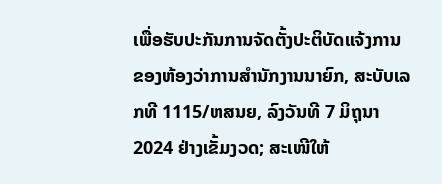ເພື່ອຮັບປະກັນການຈັດຕັ້ງປະຕິບັດແຈ້ງການ ຂອງຫ້ອງວ່າການສຳນັກງານນາຍົກ, ສະບັບເລກທີ 1115/ຫສນຍ, ລົງວັນທີ 7 ມິຖຸນາ 2024 ຢ່າງເຂັ້ມງວດ; ສະເໜີໃຫ້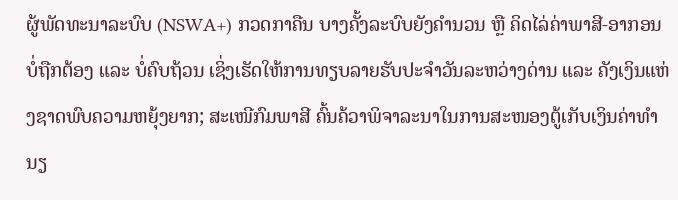ຜູ້ພັດທະນາລະບົບ (NSWA+) ກວດກາຄືນ ບາງຄັ້ງລະບົບຍັງຄຳນວນ ຫຼື ຄິດໄລ່ຄ່າພາສີ-ອາກອນບໍ່ຖືກຕ້ອງ ແລະ ບໍ່ຄົບຖ້ວນ ເຊິ່ງເຮັດໃຫ້ການທຽບລາຍຮັບປະຈຳວັນລະຫວ່າງດ່ານ ແລະ ຄັງເງິນແຫ່ງຊາດພົບຄວາມຫຍຸ້ງຍາກ; ສະເໜີກົມພາສີ ຄົ້ນຄ້ວາພິຈາລະນາໃນການສະໜອງຕູ້ເກັບເງິນຄ່າທຳນຽ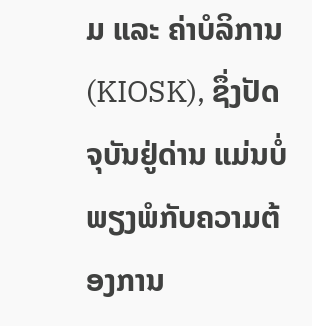ມ ແລະ ຄ່າບໍລິການ (KIOSK), ຊຶ່ງປັດຈຸບັນຢູ່ດ່ານ ແມ່ນບໍ່ພຽງພໍກັບຄວາມຕ້ອງການ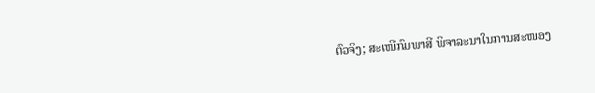ຕົວຈິງ; ສະເໜີກົມພາສີ ພິຈາລະນາໃນການສະໜອງ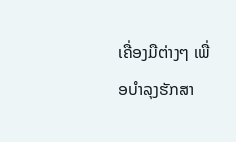ເຄື່ອງມືຕ່າງໆ ເພື່ອບຳລຸງຮັກສາ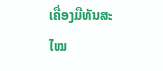ເຄື່ອງມືທັນສະໄໝ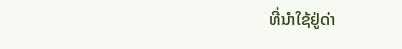ທີ່ນຳໃຊ້ຢູ່ດ່າ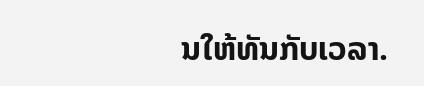ນໃຫ້ທັນກັບເວລາ.